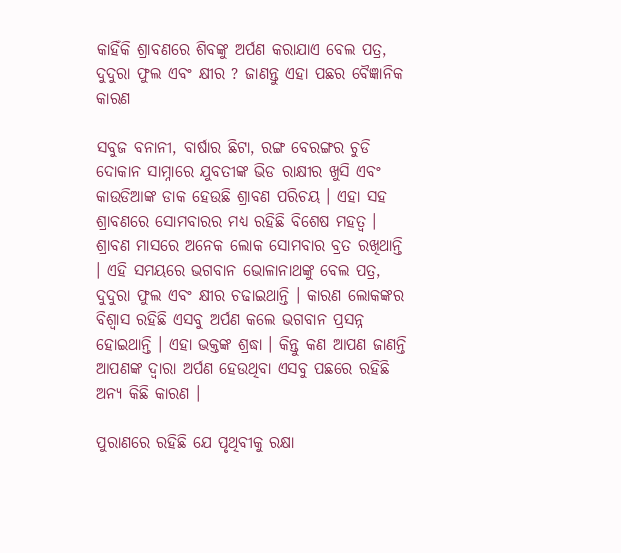କାହିଁକି ଶ୍ରାବଣରେ ଶିବଙ୍କୁ ଅର୍ପଣ କରାଯାଏ ବେଲ ପତ୍ର, ଦୁଦୁରା ଫୁଲ ଏବଂ କ୍ଷୀର ? ଜାଣନ୍ତୁ ଏହା ପଛର ବୈଜ୍ଞାନିକ କାରଣ

ସବୁଜ ବନାନୀ, ବାର୍ଷାର ଛିଟା, ରଙ୍ଗ ବେରଙ୍ଗର ଚୁଡି ଦୋକାନ ସାମ୍ନାରେ ଯୁବତୀଙ୍କ ଭିଡ ରାକ୍ଷୀର ଖୁସି ଏବଂ କାଉଡିଆଙ୍କ ଡାକ ହେଉଛି ଶ୍ରାବଣ ପରିଚୟ । ଏହା ସହ ଶ୍ରାବଣରେ ସୋମବାରର ମଧ୍ୟ ରହିଛି ବିଶେଷ ମହତ୍ବ । ଶ୍ରାବଣ ମାସରେ ଅନେକ ଲୋକ ସୋମବାର ବ୍ରତ ରଖିଥାନ୍ତି । ଏହି ସମୟରେ ଭଗବାନ ଭୋଳାନାଥଙ୍କୁ ବେଲ ପତ୍ର, ଦୁଦୁରା ଫୁଲ ଏବଂ କ୍ଷୀର ଚଢାଇଥାନ୍ତି । କାରଣ ଲୋକଙ୍କର ବିଶ୍ବାସ ରହିଛି ଏସବୁ ଅର୍ପଣ କଲେ ଭଗବାନ ପ୍ରସନ୍ନ ହୋଇଥାନ୍ତି । ଏହା ଭକ୍ତଙ୍କ ଶ୍ରଦ୍ଧା । କିନ୍ତୁ କଣ ଆପଣ ଜାଣନ୍ତି ଆପଣଙ୍କ ଦ୍ବାରା ଅର୍ପଣ ହେଉଥିବା ଏସବୁ ପଛରେ ରହିଛି ଅନ୍ୟ କିଛି କାରଣ ।

ପୁରାଣରେ ରହିଛି ଯେ ପୃଥିବୀକୁ ରକ୍ଷା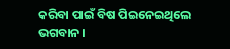କରିବା ପାଇଁ ବିଷ ପିଇନେଇଥିଲେ ଭଗବାନ ।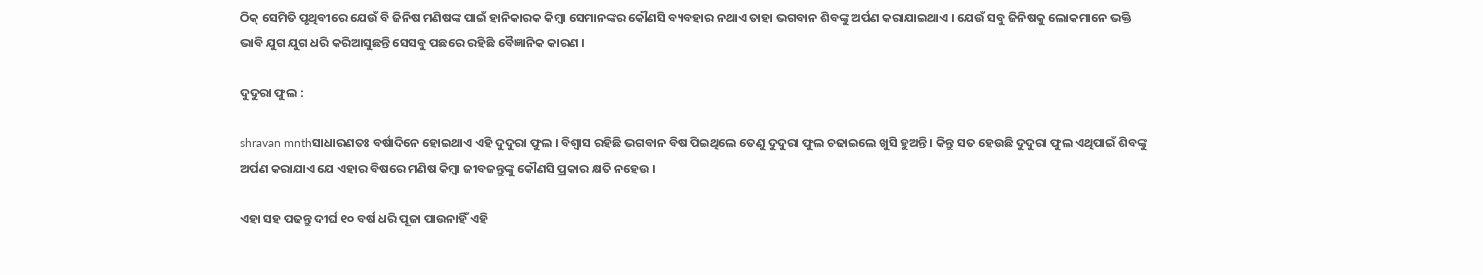ଠିକ୍ ସେମିତି ପୃଥିବୀରେ ଯେଉଁ ବି ଜିନିଷ ମଣିଷଙ୍କ ପାଇଁ ହାନିକାରକ କିମ୍ବା ସେମାନଙ୍କର କୌଣସି ବ୍ୟବହାର ନଥାଏ ତାହା ଭଗବାନ ଶିବଙ୍କୁ ଅର୍ପଣ କରାଯାଇଥାଏ । ଯେଉଁ ସବୁ ଜିନିଷକୁ ଲୋକମାନେ ଭକ୍ତି ଭାବି ଯୁଗ ଯୁଗ ଧରି କରିଆସୁଛନ୍ତି ସେସବୁ ପଛରେ ରହିଛି ବୈଜ୍ଞାନିକ କାରଣ ।

ଦୁଦୁରା ଫୁଲ :

shravan mnthସାଧାରଣତଃ ବର୍ଷାଦିନେ ହୋଇଥାଏ ଏହି ଦୁଦୁରା ଫୁଲ । ବିଶ୍ବାସ ରହିଛି ଭଗବାନ ବିଷ ପିଇଥିଲେ ତେଣୁ ଦୁଦୁରା ଫୁଲ ଚଢାଇଲେ ଖୁସି ହୁଅନ୍ତି । କିନ୍ତୁ ସତ ହେଉଛି ଦୁଦୁରା ଫୁଲ ଏଥିପାଇଁ ଶିବଙ୍କୁ ଅର୍ପଣ କରାଯାଏ ଯେ ଏହାର ବିଷରେ ମଣିଷ କିମ୍ବା ଜୀବଜନ୍ତୁଙ୍କୁ କୌଣସି ପ୍ରକାର କ୍ଷତି ନହେଉ ।

ଏହା ସହ ପଢନ୍ତୁ ଦୀର୍ଘ ୧୦ ବର୍ଷ ଧରି ପୂଜା ପାଉନାହିଁ ଏହି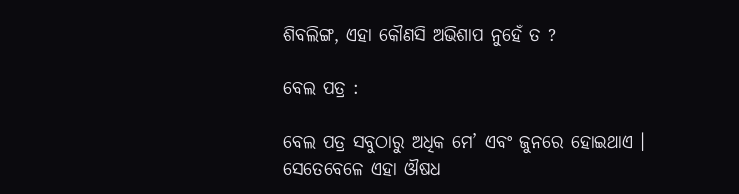ଶିବଲିଙ୍ଗ, ଏହା କୌଣସି ଅଭିଶାପ ନୁହେଁ ତ ?

ବେଲ ପତ୍ର :

ବେଲ ପତ୍ର ସବୁଠାରୁ ଅଧିକ ମେ’ ଏବଂ ଜୁନରେ ହୋଇଥାଏ । ସେତେବେଳେ ଏହା ଔଷଧ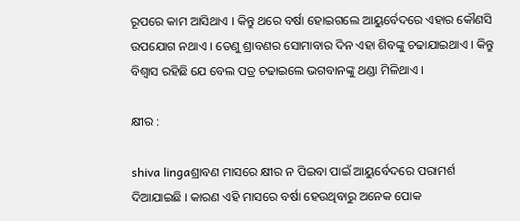ରୂପରେ କାମ ଆସିଥାଏ । କିନ୍ତୁ ଥରେ ବର୍ଷା ହୋଇଗଲେ ଆୟୁର୍ବେଦରେ ଏହାର କୌଣସି ଉପଯୋଗ ନଥାଏ । ତେଣୁ ଶ୍ରାବଣର ସୋମାବାର ଦିନ ଏହା ଶିବଙ୍କୁ ଚଢାଯାଇଥାଏ । କିନ୍ତୁ ବିଶ୍ବାସ ରହିଛି ଯେ ବେଲ ପତ୍ର ଚଢାଇଲେ ଭଗବାନଙ୍କୁ ଥଣ୍ଡା ମିଳିଥାଏ ।

କ୍ଷୀର :

shiva lingaଶ୍ରାବଣ ମାସରେ କ୍ଷୀର ନ ପିଇବା ପାଇଁ ଆୟୁର୍ବେଦରେ ପରାମର୍ଶ ଦିଆଯାଇଛି । କାରଣ ଏହି ମାସରେ ବର୍ଷା ହେଉଥିବାରୁ ଅନେକ ପୋକ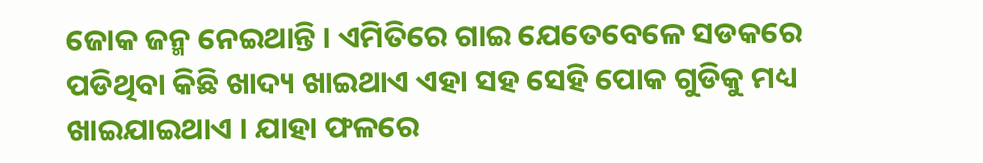ଜୋକ ଜନ୍ମ ନେଇଥାନ୍ତି । ଏମିତିରେ ଗାଇ ଯେତେବେଳେ ସଡକରେ ପଡିଥିବା କିଛି ଖାଦ୍ୟ ଖାଇଥାଏ ଏହା ସହ ସେହି ପୋକ ଗୁଡିକୁ ମଧ୍ୟ ଖାଇଯାଇଥାଏ । ଯାହା ଫଳରେ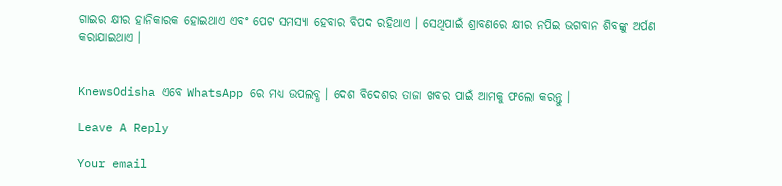ଗାଇର କ୍ଷୀର ହାନିକାରକ ହୋଇଥାଏ ଏବଂ ପେଟ ସମସ୍ୟା ହେବାର ବିପଦ ରହିଥାଏ । ସେଥିପାଇଁ ଶ୍ରାବଣରେ କ୍ଷୀର ନପିଇ ଭଗବାନ ଶିବଙ୍କୁ ଅର୍ପଣ କରାଯାଇଥାଏ ।


KnewsOdisha ଏବେ WhatsApp ରେ ମଧ୍ୟ ଉପଲବ୍ଧ । ଦେଶ ବିଦେଶର ତାଜା ଖବର ପାଇଁ ଆମକୁ ଫଲୋ କରନ୍ତୁ ।

Leave A Reply

Your email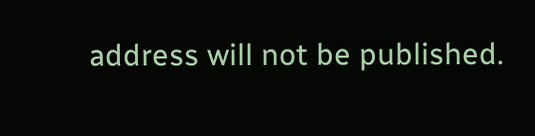address will not be published.